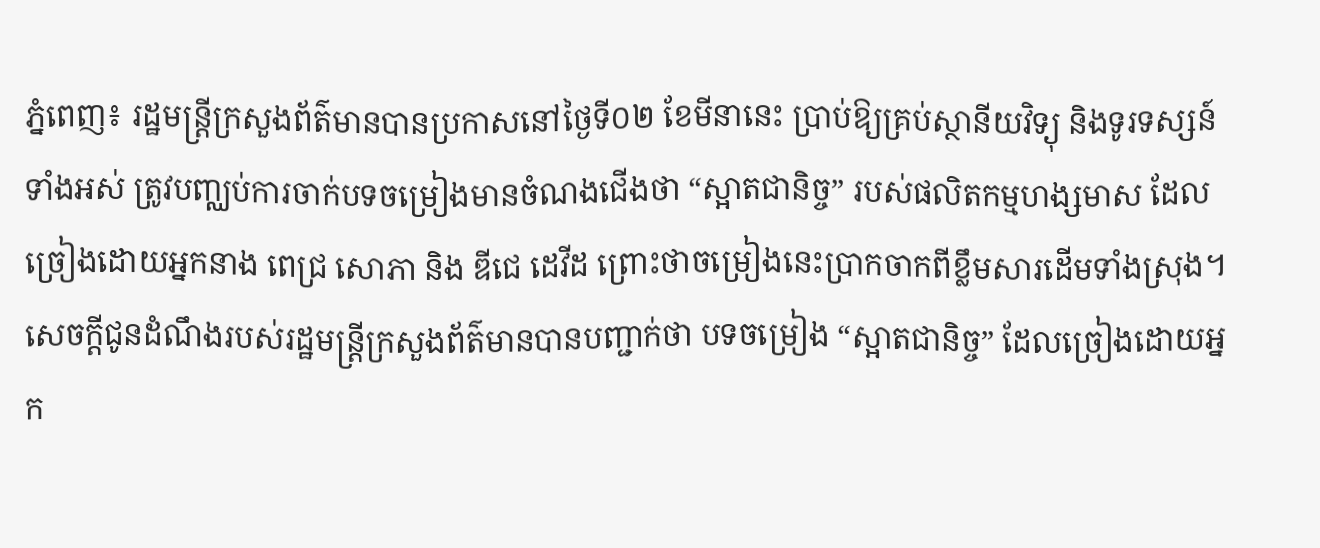ភ្នំពេញ៖ រដ្ឋមន្ត្រីក្រសួងព័ត៌មានបានប្រកាសនៅថ្ងៃទី០២ ខែមីនានេះ ប្រាប់ឱ្យគ្រប់ស្ថានីយវិទ្យុ និងទូរទស្សន៍ទាំងអស់ ត្រូវបញ្ឈប់ការចាក់បទចម្រៀងមានចំណងជើងថា “ស្អាតជានិច្ច” របស់ផលិតកម្មហង្សមាស ដែលច្រៀងដោយអ្នកនាង ពេជ្រ សោភា និង ឌីជេ ដេវីដ ព្រោះថាចម្រៀងនេះប្រាកចាកពីខ្លឹមសារដើមទាំងស្រុង។
សេចក្តីជូនដំណឹងរបស់រដ្ឋមន្ត្រីក្រសួងព័ត៌មានបានបញ្ជាក់ថា បទចម្រៀង “ស្អាតជានិច្ច” ដែលច្រៀងដោយអ្នក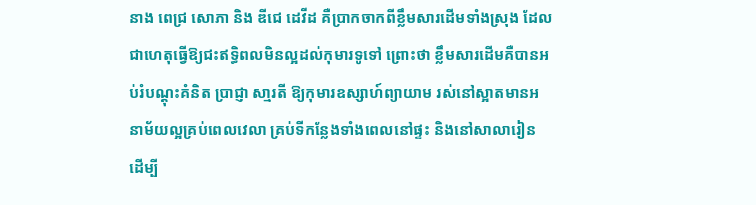នាង ពេជ្រ សោភា និង ឌីជេ ដេវីដ គឺប្រាកចាកពីខ្លឹមសារដើមទាំងស្រុង ដែលជាហេតុធ្វើឱ្យជះឥទ្ធិពលមិនល្អដល់កុមារទូទៅ ព្រោះថា ខ្លឹមសារដើមគឺបានអប់រំបណ្តុះគំនិត ប្រាជ្ញា សា្មរតី ឱ្យកុមារឧស្សាហ៍ព្យាយាម រស់នៅស្អាតមានអនាម័យល្អគ្រប់ពេលវេលា គ្រប់ទីកន្លែងទាំងពេលនៅផ្ទះ និងនៅសាលារៀន ដើម្បី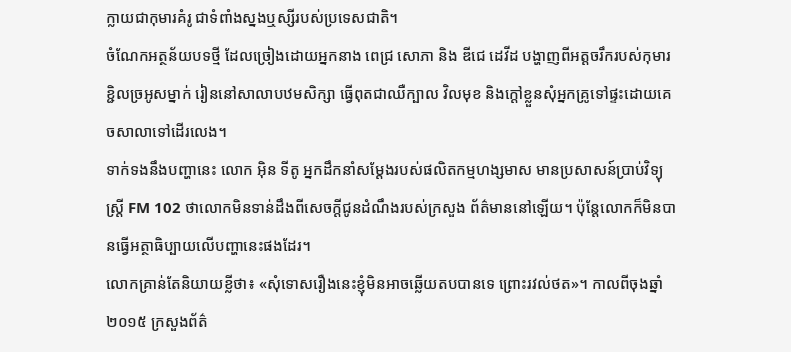ក្លាយជាកុមារគំរូ ជាទំពាំងស្នងឬស្សីរបស់ប្រទេសជាតិ។
ចំណែកអត្ថន័យបទថ្មី ដែលច្រៀងដោយអ្នកនាង ពេជ្រ សោភា និង ឌីជេ ដេវីដ បង្ហាញពីអត្តចរឹករបស់កុមារខ្ជិលច្រអូសម្នាក់ រៀននៅសាលាបឋមសិក្សា ធ្វើពុតជាឈឺក្បាល វិលមុខ និងក្តៅខ្លួនសុំអ្នកគ្រូទៅផ្ទះដោយគេចសាលាទៅដើរលេង។
ទាក់ទងនឹងបញ្ហានេះ លោក អ៊ិន ទីតូ អ្នកដឹកនាំសម្តែងរបស់ផលិតកម្មហង្សមាស មានប្រសាសន៍ប្រាប់វិទ្យុស្ត្រី FM 102 ថាលោកមិនទាន់ដឹងពីសេចក្តីជូនដំណឹងរបស់ក្រសួង ព័ត៌មាននៅឡើយ។ ប៉ុន្តែលោកក៏មិនបានធ្វើអត្ថាធិប្បាយលើបញ្ហានេះផងដែរ។
លោកគ្រាន់តែនិយាយខ្លីថា៖ «សុំទោសរឿងនេះខ្ញុំមិនអាចឆ្លើយតបបានទេ ព្រោះរវល់ថត»។ កាលពីចុងឆ្នាំ ២០១៥ ក្រសួងព័ត៌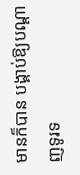មានក៏បាន បង្គាប់ឱ្យបណ្ដាញទូរទ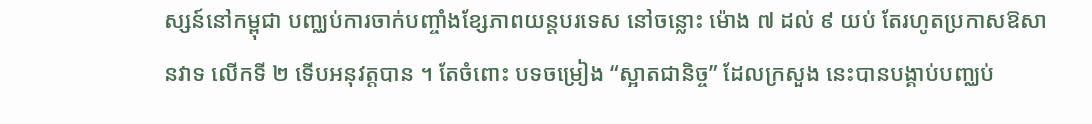ស្សន៍នៅកម្ពុជា បញ្ឈប់ការចាក់បញ្ចាំងខ្សែភាពយន្តបរទេស នៅចន្លោះ ម៉ោង ៧ ដល់ ៩ យប់ តែរហូតប្រកាសឱសានវាទ លើកទី ២ ទើបអនុវត្តបាន ។ តែចំពោះ បទចម្រៀង “ស្អាតជានិច្ច” ដែលក្រសួង នេះបានបង្គាប់បញ្ឈប់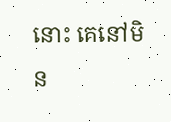នោះ គេនៅមិន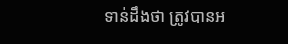ទាន់ដឹងថា ត្រូវបានអ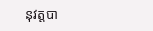នុវត្តបា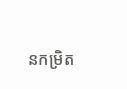នកម្រិត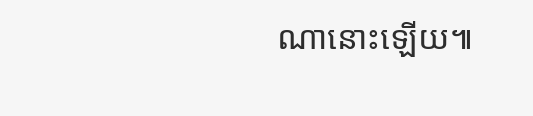ណានោះឡើយ៕